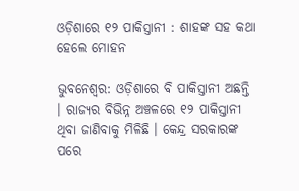ଓଡ଼ିଶାରେ ୧୨ ପାକିସ୍ତାନୀ : ଶାହଙ୍କ ସହ କଥା ହେଲେ ମୋହନ

ଭୁବନେଶ୍ୱର: ଓଡ଼ିଶାରେ ବି ପାକିସ୍ତାନୀ ଅଛନ୍ତି । ରାଜ୍ୟର ବିଭିନ୍ନ ଅଞ୍ଚଳରେ ୧୨ ପାକିସ୍ତାନୀ ଥିବା ଜାଣିବାକୁ ମିଳିଛି । କେନ୍ଦ୍ର ସରକାରଙ୍କ ପରେ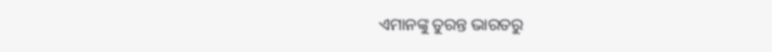ଏମାନଙ୍କୁ ତୁରନ୍ତ ଭାରତରୁ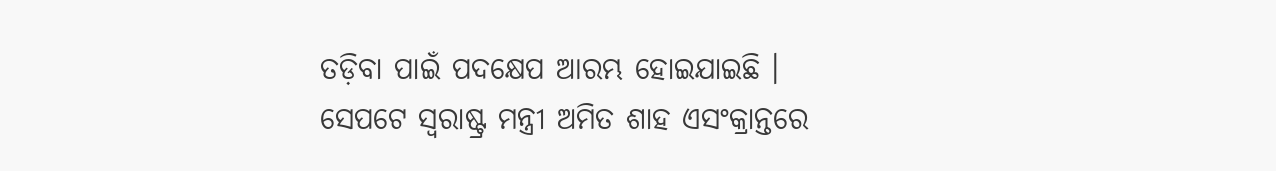ତଡ଼ିବା ପାଇଁ ପଦକ୍ଷେପ ଆରମ୍ଭ ହୋଇଯାଇଛି । ସେପଟେ ସ୍ୱରାଷ୍ଟ୍ର ମନ୍ତ୍ରୀ ଅମିତ ଶାହ ଏସଂକ୍ରାନ୍ତରେ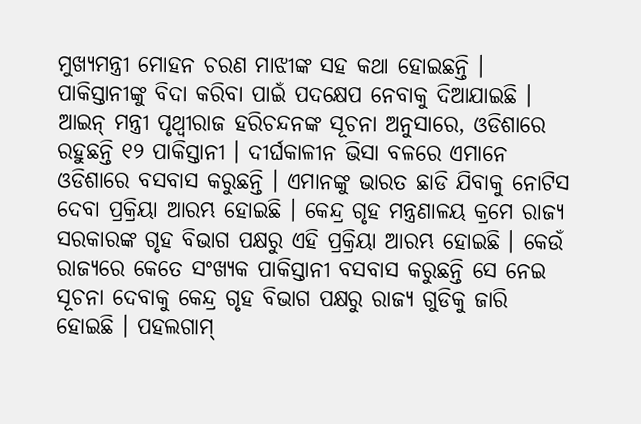ମୁଖ୍ୟମନ୍ତ୍ରୀ ମୋହନ ଚରଣ ମାଝୀଙ୍କ ସହ କଥା ହୋଇଛନ୍ତି । ପାକିସ୍ତାନୀଙ୍କୁ ବିଦା କରିବା ପାଇଁ ପଦକ୍ଷେପ ନେବାକୁ ଦିଆଯାଇଛି ।
ଆଇନ୍ ମନ୍ତ୍ରୀ ପୃଥ୍ୱୀରାଜ ହରିଚନ୍ଦନଙ୍କ ସୂଚନା ଅନୁସାରେ, ଓଡିଶାରେ ରହୁଛନ୍ତି ୧୨ ପାକିସ୍ତାନୀ । ଦୀର୍ଘକାଳୀନ ଭିସା ବଳରେ ଏମାନେ ଓଡିଶାରେ ବସବାସ କରୁଛନ୍ତି । ଏମାନଙ୍କୁ ଭାରତ ଛାଡି ଯିବାକୁ ନୋଟିସ ଦେବା ପ୍ରକ୍ରିୟା ଆରମ୍ଭ ହୋଇଛି । କେନ୍ଦ୍ର ଗୃହ ମନ୍ତ୍ରଣାଳୟ କ୍ରମେ ରାଜ୍ୟ ସରକାରଙ୍କ ଗୃହ ବିଭାଗ ପକ୍ଷରୁ ଏହି ପ୍ରକ୍ରିୟା ଆରମ୍ଭ ହୋଇଛି । କେଉଁ ରାଜ୍ୟରେ କେତେ ସଂଖ୍ୟକ ପାକିସ୍ତାନୀ ବସବାସ କରୁଛନ୍ତି ସେ ନେଇ ସୂଚନା ଦେବାକୁ କେନ୍ଦ୍ର ଗୃହ ବିଭାଗ ପକ୍ଷରୁ ରାଜ୍ୟ ଗୁଡିକୁ ଜାରି ହୋଇଛି । ପହଲଗାମ୍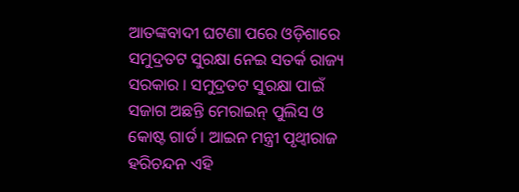ଆତଙ୍କବାଦୀ ଘଟଣା ପରେ ଓଡ଼ିଶାରେ ସମୁଦ୍ରତଟ ସୁରକ୍ଷା ନେଇ ସତର୍କ ରାଜ୍ୟ ସରକାର । ସମୁଦ୍ରତଟ ସୁରକ୍ଷା ପାଇଁ ସଜାଗ ଅଛନ୍ତି ମେରାଇନ୍ ପୁଲିସ ଓ କୋଷ୍ଟ ଗାର୍ଡ । ଆଇନ ମନ୍ତ୍ରୀ ପୃଥ୍ୱୀରାଜ ହରିଚନ୍ଦନ ଏହି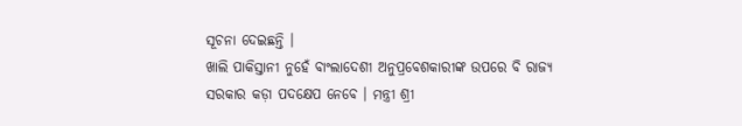ସୂଚନା ଦେଇଛନ୍ତି ।
ଖାଲି ପାକିସ୍ତାନୀ ନୁହେଁ ବାଂଲାଦେଶୀ ଅନୁପ୍ରବେଶକାରୀଙ୍କ ଉପରେ ବି ରାଜ୍ୟ ସରକାର କଡ଼ା ପଦକ୍ଷେପ ନେବେ । ମନ୍ତ୍ରୀ ଶ୍ରୀ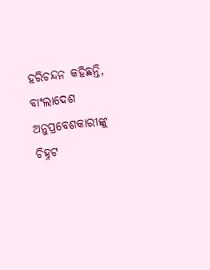ହରିଚନ୍ଦନ କହିଛନ୍ତି, ବାଂଲାଦେଶ ଅନୁପ୍ରବେଶକାରୀଙ୍କୁ ଚିହ୍ନଟ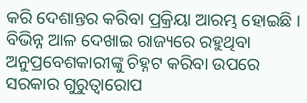କରି ଦେଶାନ୍ତର କରିବା ପ୍ରକ୍ରିୟା ଆରମ୍ଭ ହୋଇଛି । ବିଭିନ୍ନ ଆଳ ଦେଖାଇ ରାଜ୍ୟରେ ରହୁଥିବା ଅନୁପ୍ରବେଶକାରୀଙ୍କୁ ଚିହ୍ନଟ କରିବା ଉପରେ ସରକାର ଗୁରୁତ୍ୱାରୋପ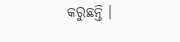କରୁଛନ୍ତି ।